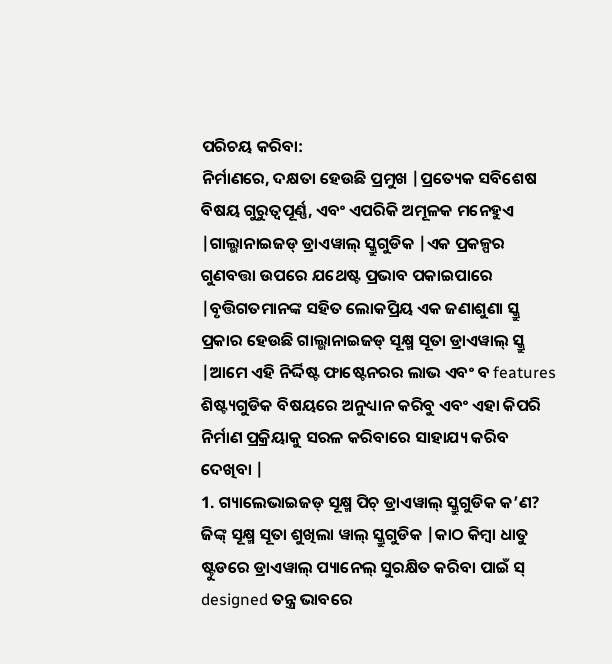ପରିଚୟ କରିବା:
ନିର୍ମାଣରେ, ଦକ୍ଷତା ହେଉଛି ପ୍ରମୁଖ |ପ୍ରତ୍ୟେକ ସବିଶେଷ ବିଷୟ ଗୁରୁତ୍ୱପୂର୍ଣ୍ଣ, ଏବଂ ଏପରିକି ଅମୂଳକ ମନେହୁଏ |ଗାଲ୍ଭାନାଇଜଡ୍ ଡ୍ରାଏୱାଲ୍ ସ୍କ୍ରୁଗୁଡିକ |ଏକ ପ୍ରକଳ୍ପର ଗୁଣବତ୍ତା ଉପରେ ଯଥେଷ୍ଟ ପ୍ରଭାବ ପକାଇପାରେ |ବୃତ୍ତିଗତମାନଙ୍କ ସହିତ ଲୋକପ୍ରିୟ ଏକ ଜଣାଶୁଣା ସ୍କ୍ରୁ ପ୍ରକାର ହେଉଛି ଗାଲ୍ଭାନାଇଜଡ୍ ସୂକ୍ଷ୍ମ ସୂତା ଡ୍ରାଏୱାଲ୍ ସ୍କ୍ରୁ |ଆମେ ଏହି ନିର୍ଦ୍ଦିଷ୍ଟ ଫାଷ୍ଟେନରର ଲାଭ ଏବଂ ବ features ଶିଷ୍ଟ୍ୟଗୁଡିକ ବିଷୟରେ ଅନୁଧ୍ୟାନ କରିବୁ ଏବଂ ଏହା କିପରି ନିର୍ମାଣ ପ୍ରକ୍ରିୟାକୁ ସରଳ କରିବାରେ ସାହାଯ୍ୟ କରିବ ଦେଖିବା |
1. ଗ୍ୟାଲେଭାଇଜଡ୍ ସୂକ୍ଷ୍ମ ପିଚ୍ ଡ୍ରାଏୱାଲ୍ ସ୍କ୍ରୁଗୁଡିକ କ’ଣ?
ଜିଙ୍କ୍ ସୂକ୍ଷ୍ମ ସୂତା ଶୁଖିଲା ୱାଲ୍ ସ୍କ୍ରୁଗୁଡିକ |କାଠ କିମ୍ବା ଧାତୁ ଷ୍ଟୁଡରେ ଡ୍ରାଏୱାଲ୍ ପ୍ୟାନେଲ୍ ସୁରକ୍ଷିତ କରିବା ପାଇଁ ସ୍ designed ତନ୍ତ୍ର ଭାବରେ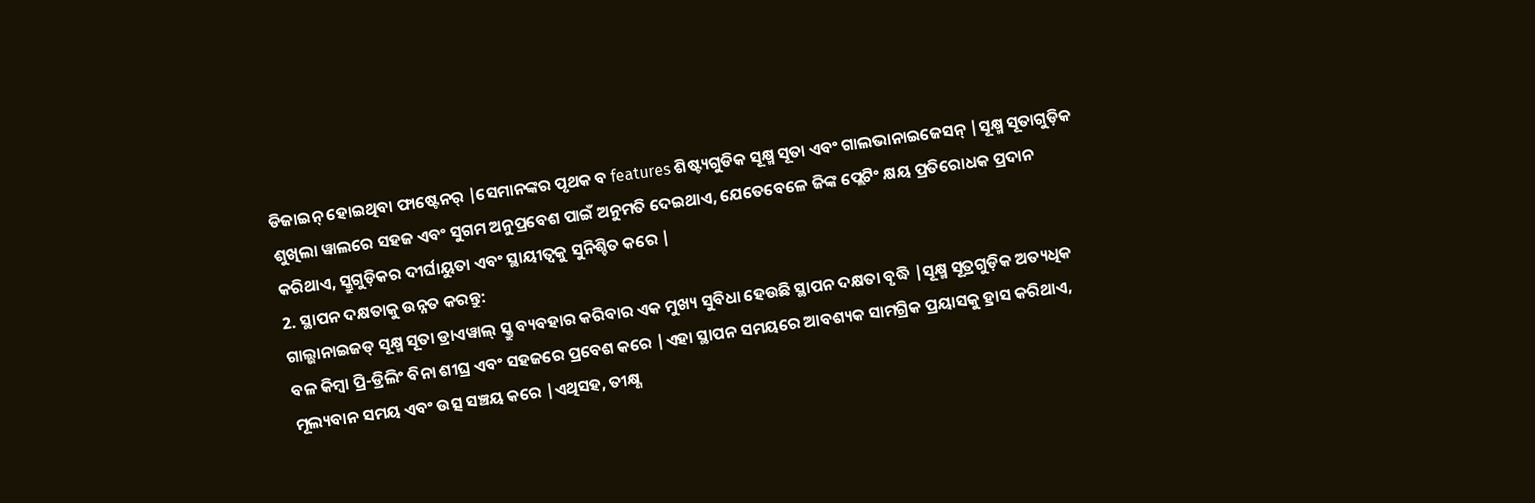ଡିଜାଇନ୍ ହୋଇଥିବା ଫାଷ୍ଟେନର୍ |ସେମାନଙ୍କର ପୃଥକ ବ features ଶିଷ୍ଟ୍ୟଗୁଡିକ ସୂକ୍ଷ୍ମ ସୂତା ଏବଂ ଗାଲଭାନାଇଜେସନ୍ |ସୂକ୍ଷ୍ମ ସୂତାଗୁଡ଼ିକ ଶୁଖିଲା ୱାଲରେ ସହଜ ଏବଂ ସୁଗମ ଅନୁପ୍ରବେଶ ପାଇଁ ଅନୁମତି ଦେଇଥାଏ, ଯେତେବେଳେ ଜିଙ୍କ ପ୍ଲେଟିଂ କ୍ଷୟ ପ୍ରତିରୋଧକ ପ୍ରଦାନ କରିଥାଏ, ସ୍କ୍ରୁଗୁଡ଼ିକର ଦୀର୍ଘାୟୁତା ଏବଂ ସ୍ଥାୟୀତ୍ୱକୁ ସୁନିଶ୍ଚିତ କରେ |
2. ସ୍ଥାପନ ଦକ୍ଷତାକୁ ଉନ୍ନତ କରନ୍ତୁ:
ଗାଲ୍ଭାନାଇଜଡ୍ ସୂକ୍ଷ୍ମ ସୂତା ଡ୍ରାଏୱାଲ୍ ସ୍କ୍ରୁ ବ୍ୟବହାର କରିବାର ଏକ ମୁଖ୍ୟ ସୁବିଧା ହେଉଛି ସ୍ଥାପନ ଦକ୍ଷତା ବୃଦ୍ଧି |ସୂକ୍ଷ୍ମ ସୂତ୍ରଗୁଡ଼ିକ ଅତ୍ୟଧିକ ବଳ କିମ୍ବା ପ୍ରି-ଡ୍ରିଲିଂ ବିନା ଶୀଘ୍ର ଏବଂ ସହଜରେ ପ୍ରବେଶ କରେ |ଏହା ସ୍ଥାପନ ସମୟରେ ଆବଶ୍ୟକ ସାମଗ୍ରିକ ପ୍ରୟାସକୁ ହ୍ରାସ କରିଥାଏ, ମୂଲ୍ୟବାନ ସମୟ ଏବଂ ଉତ୍ସ ସଞ୍ଚୟ କରେ |ଏଥିସହ, ତୀକ୍ଷ୍ଣ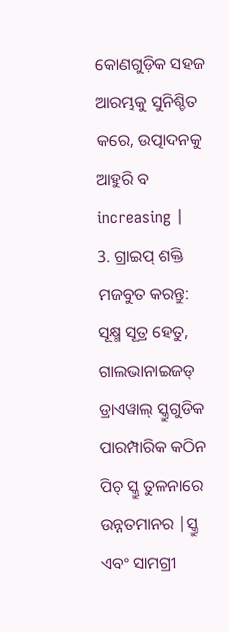କୋଣଗୁଡ଼ିକ ସହଜ ଆରମ୍ଭକୁ ସୁନିଶ୍ଚିତ କରେ, ଉତ୍ପାଦନକୁ ଆହୁରି ବ increasing |
3. ଗ୍ରାଇପ୍ ଶକ୍ତି ମଜବୁତ କରନ୍ତୁ:
ସୂକ୍ଷ୍ମ ସୂତ୍ର ହେତୁ, ଗାଲଭାନାଇଜଡ୍ ଡ୍ରାଏୱାଲ୍ ସ୍କ୍ରୁଗୁଡିକ ପାରମ୍ପାରିକ କଠିନ ପିଚ୍ ସ୍କ୍ରୁ ତୁଳନାରେ ଉନ୍ନତମାନର |ସ୍କ୍ରୁ ଏବଂ ସାମଗ୍ରୀ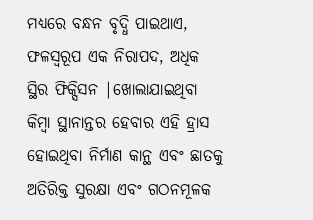ମଧ୍ୟରେ ବନ୍ଧନ ବୃଦ୍ଧି ପାଇଥାଏ, ଫଳସ୍ୱରୂପ ଏକ ନିରାପଦ, ଅଧିକ ସ୍ଥିର ଫିକ୍ସିସନ |ଖୋଲାଯାଇଥିବା କିମ୍ବା ସ୍ଥାନାନ୍ତର ହେବାର ଏହି ହ୍ରାସ ହୋଇଥିବା ନିର୍ମାଣ କାନ୍ଥ ଏବଂ ଛାତକୁ ଅତିରିକ୍ତ ସୁରକ୍ଷା ଏବଂ ଗଠନମୂଳକ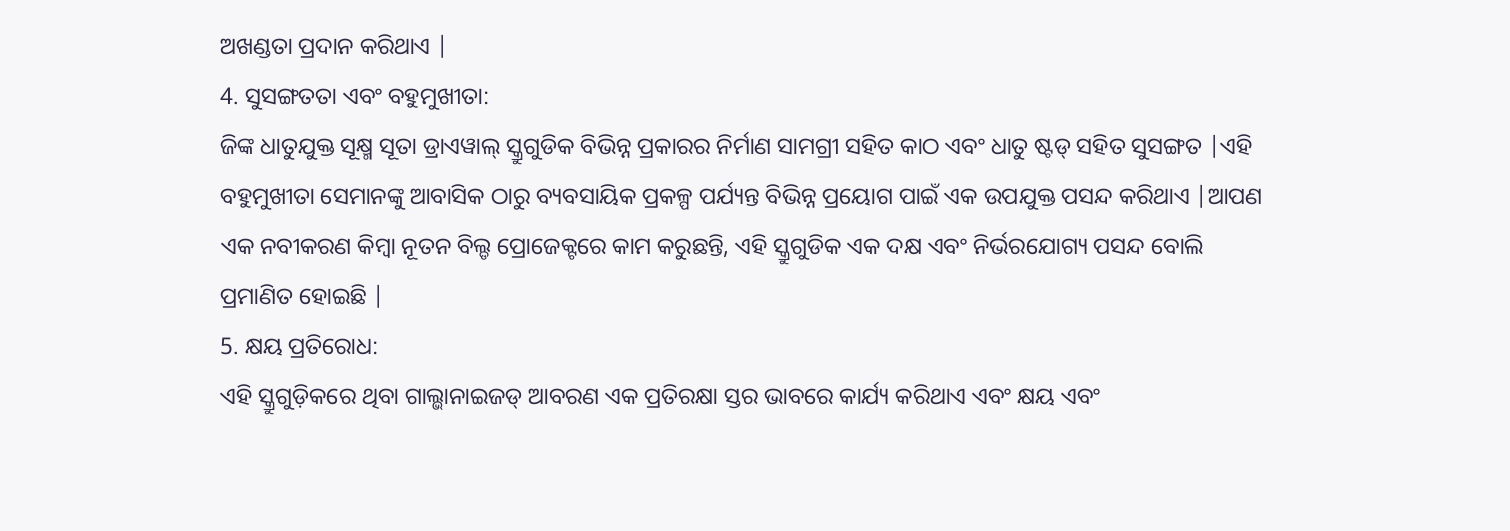ଅଖଣ୍ଡତା ପ୍ରଦାନ କରିଥାଏ |
4. ସୁସଙ୍ଗତତା ଏବଂ ବହୁମୁଖୀତା:
ଜିଙ୍କ ଧାତୁଯୁକ୍ତ ସୂକ୍ଷ୍ମ ସୂତା ଡ୍ରାଏୱାଲ୍ ସ୍କ୍ରୁଗୁଡିକ ବିଭିନ୍ନ ପ୍ରକାରର ନିର୍ମାଣ ସାମଗ୍ରୀ ସହିତ କାଠ ଏବଂ ଧାତୁ ଷ୍ଟଡ୍ ସହିତ ସୁସଙ୍ଗତ |ଏହି ବହୁମୁଖୀତା ସେମାନଙ୍କୁ ଆବାସିକ ଠାରୁ ବ୍ୟବସାୟିକ ପ୍ରକଳ୍ପ ପର୍ଯ୍ୟନ୍ତ ବିଭିନ୍ନ ପ୍ରୟୋଗ ପାଇଁ ଏକ ଉପଯୁକ୍ତ ପସନ୍ଦ କରିଥାଏ |ଆପଣ ଏକ ନବୀକରଣ କିମ୍ବା ନୂତନ ବିଲ୍ଡ ପ୍ରୋଜେକ୍ଟରେ କାମ କରୁଛନ୍ତି, ଏହି ସ୍କ୍ରୁଗୁଡିକ ଏକ ଦକ୍ଷ ଏବଂ ନିର୍ଭରଯୋଗ୍ୟ ପସନ୍ଦ ବୋଲି ପ୍ରମାଣିତ ହୋଇଛି |
5. କ୍ଷୟ ପ୍ରତିରୋଧ:
ଏହି ସ୍କ୍ରୁଗୁଡ଼ିକରେ ଥିବା ଗାଲ୍ଭାନାଇଜଡ୍ ଆବରଣ ଏକ ପ୍ରତିରକ୍ଷା ସ୍ତର ଭାବରେ କାର୍ଯ୍ୟ କରିଥାଏ ଏବଂ କ୍ଷୟ ଏବଂ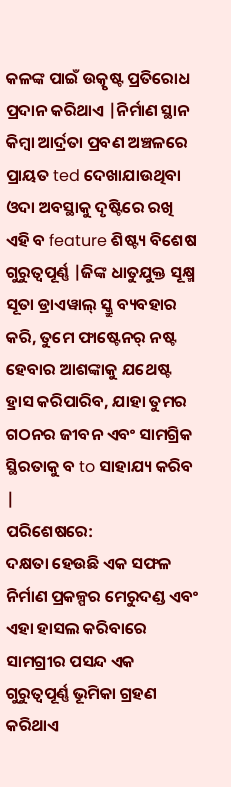କଳଙ୍କ ପାଇଁ ଉତ୍କୃଷ୍ଟ ପ୍ରତିରୋଧ ପ୍ରଦାନ କରିଥାଏ |ନିର୍ମାଣ ସ୍ଥାନ କିମ୍ବା ଆର୍ଦ୍ରତା ପ୍ରବଣ ଅଞ୍ଚଳରେ ପ୍ରାୟତ ted ଦେଖାଯାଉଥିବା ଓଦା ଅବସ୍ଥାକୁ ଦୃଷ୍ଟିରେ ରଖି ଏହି ବ feature ଶିଷ୍ଟ୍ୟ ବିଶେଷ ଗୁରୁତ୍ୱପୂର୍ଣ୍ଣ |ଜିଙ୍କ ଧାତୁଯୁକ୍ତ ସୂକ୍ଷ୍ମ ସୂତା ଡ୍ରାଏୱାଲ୍ ସ୍କ୍ରୁ ବ୍ୟବହାର କରି, ତୁମେ ଫାଷ୍ଟେନର୍ ନଷ୍ଟ ହେବାର ଆଶଙ୍କାକୁ ଯଥେଷ୍ଟ ହ୍ରାସ କରିପାରିବ, ଯାହା ତୁମର ଗଠନର ଜୀବନ ଏବଂ ସାମଗ୍ରିକ ସ୍ଥିରତାକୁ ବ to ସାହାଯ୍ୟ କରିବ |
ପରିଶେଷରେ:
ଦକ୍ଷତା ହେଉଛି ଏକ ସଫଳ ନିର୍ମାଣ ପ୍ରକଳ୍ପର ମେରୁଦଣ୍ଡ ଏବଂ ଏହା ହାସଲ କରିବାରେ ସାମଗ୍ରୀର ପସନ୍ଦ ଏକ ଗୁରୁତ୍ୱପୂର୍ଣ୍ଣ ଭୂମିକା ଗ୍ରହଣ କରିଥାଏ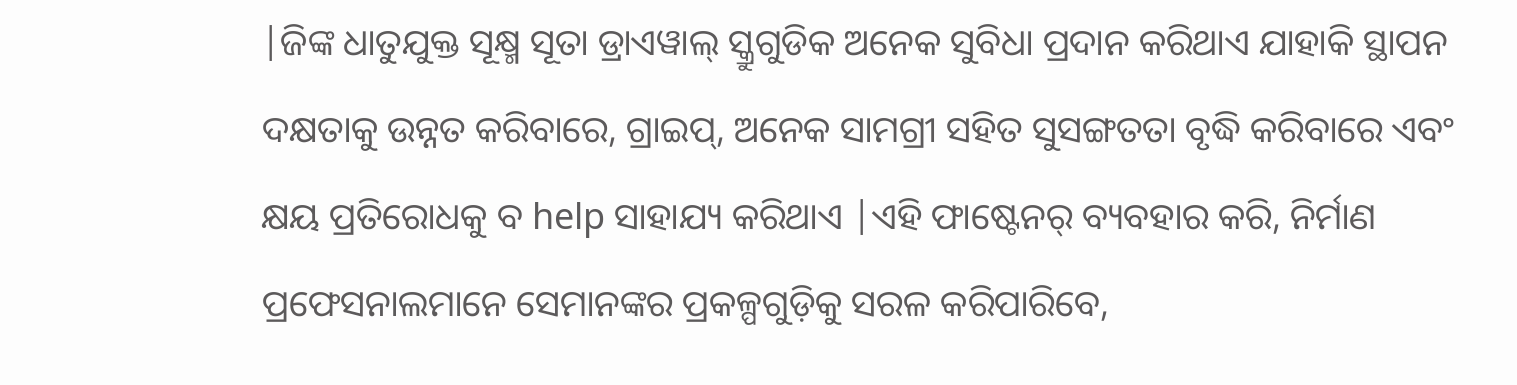|ଜିଙ୍କ ଧାତୁଯୁକ୍ତ ସୂକ୍ଷ୍ମ ସୂତା ଡ୍ରାଏୱାଲ୍ ସ୍କ୍ରୁଗୁଡିକ ଅନେକ ସୁବିଧା ପ୍ରଦାନ କରିଥାଏ ଯାହାକି ସ୍ଥାପନ ଦକ୍ଷତାକୁ ଉନ୍ନତ କରିବାରେ, ଗ୍ରାଇପ୍, ଅନେକ ସାମଗ୍ରୀ ସହିତ ସୁସଙ୍ଗତତା ବୃଦ୍ଧି କରିବାରେ ଏବଂ କ୍ଷୟ ପ୍ରତିରୋଧକୁ ବ help ସାହାଯ୍ୟ କରିଥାଏ |ଏହି ଫାଷ୍ଟେନର୍ ବ୍ୟବହାର କରି, ନିର୍ମାଣ ପ୍ରଫେସନାଲମାନେ ସେମାନଙ୍କର ପ୍ରକଳ୍ପଗୁଡ଼ିକୁ ସରଳ କରିପାରିବେ,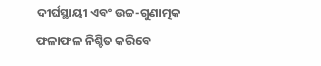ଦୀର୍ଘସ୍ଥାୟୀ ଏବଂ ଉଚ୍ଚ-ଗୁଣାତ୍ମକ ଫଳାଫଳ ନିଶ୍ଚିତ କରିବେ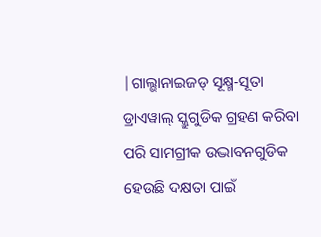|ଗାଲ୍ଭାନାଇଜଡ୍ ସୂକ୍ଷ୍ମ-ସୂତା ଡ୍ରାଏୱାଲ୍ ସ୍କ୍ରୁଗୁଡିକ ଗ୍ରହଣ କରିବା ପରି ସାମଗ୍ରୀକ ଉଦ୍ଭାବନଗୁଡିକ ହେଉଛି ଦକ୍ଷତା ପାଇଁ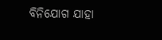ବିନିଯୋଗ ଯାହା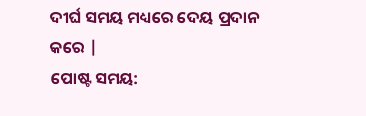ଦୀର୍ଘ ସମୟ ମଧ୍ୟରେ ଦେୟ ପ୍ରଦାନ କରେ |
ପୋଷ୍ଟ ସମୟ: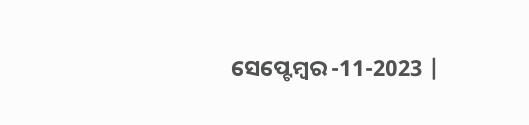ସେପ୍ଟେମ୍ବର -11-2023 |